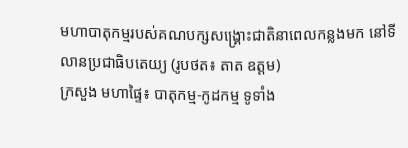មហាបាតុកម្មរបស់គណបក្សសង្គ្រោះជាតិនាពេលកន្លងមក នៅទីលានប្រជាធិបតេយ្យ (រូបថត៖ តាត ឧត្តម)
ក្រសួង មហាផ្ទៃ៖ បាតុកម្ម-កូដកម្ម ទូទាំង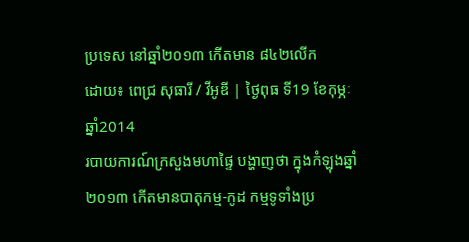ប្រទេស នៅឆ្នាំ២០១៣ កើតមាន ៨៤២លើក
ដោយ៖ ពេជ្រ សុធារី / វីអូឌី | ថ្ងៃពុធ ទី19 ខែកុម្ភៈ ឆ្នាំ2014
របាយការណ៍ក្រសួងមហាផ្ទៃ បង្ហាញថា ក្នុងកំឡុងឆ្នាំ២០១៣ កើតមានបាតុកម្ម-កូដ កម្មទូទាំងប្រ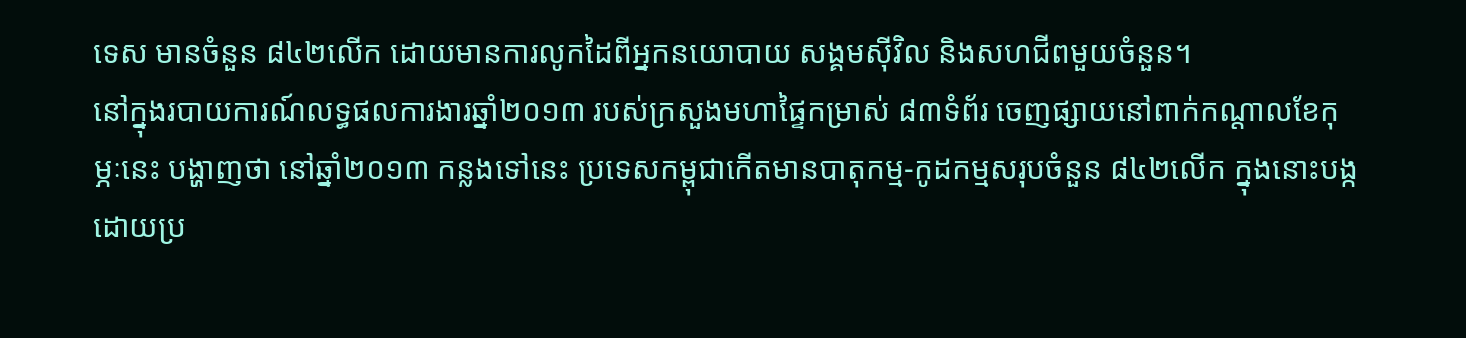ទេស មានចំនួន ៨៤២លើក ដោយមានការលូកដៃពីអ្នកនយោបាយ សង្គមស៊ីវិល និងសហជីពមួយចំនួន។
នៅក្នុងរបាយការណ៍លទ្ធផលការងារឆ្នាំ២០១៣ របស់ក្រសួងមហាផ្ទៃកម្រាស់ ៨៣ទំព័រ ចេញផ្សាយនៅពាក់កណ្តាលខែកុម្ភៈនេះ បង្ហាញថា នៅឆ្នាំ២០១៣ កន្លងទៅនេះ ប្រទេសកម្ពុជាកើតមានបាតុកម្ម-កូដកម្មសរុបចំនួន ៨៤២លើក ក្នុងនោះបង្កដោយប្រ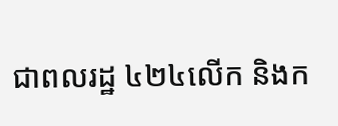ជាពលរដ្ឋ ៤២៤លើក និងក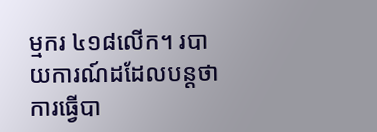ម្មករ ៤១៨លើក។ របាយការណ៍ដដែលបន្តថា ការធ្វើបា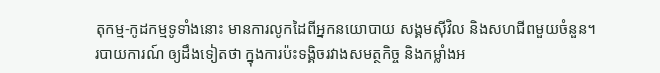តុកម្ម-កូដកម្មទូទាំងនោះ មានការលូកដៃពីអ្នកនយោបាយ សង្គមស៊ីវិល និងសហជីពមួយចំនួន។
របាយការណ៍ ឲ្យដឹងទៀតថា ក្នុងការប៉ះទង្គិចរវាងសមត្ថកិច្ច និងកម្លាំងអ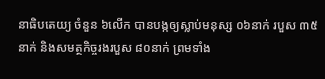នាធិបតេយ្យ ចំនួន ៦លើក បានបង្កឲ្យស្លាប់មនុស្ស ០៦នាក់ របួស ៣៥នាក់ និងសមត្ថកិច្ចរងរបួស ៨០នាក់ ព្រមទាំង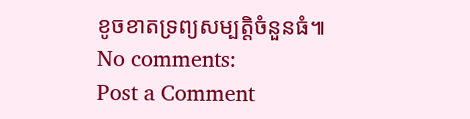ខូចខាតទ្រព្យសម្បត្តិចំនួនធំ៕
No comments:
Post a Comment